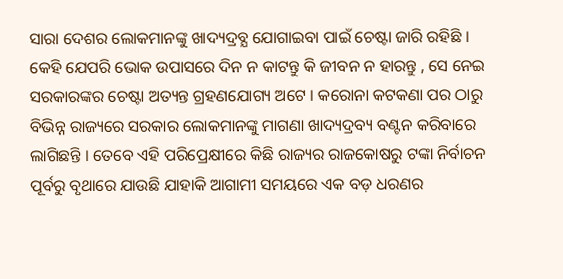ସାରା ଦେଶର ଲୋକମାନଙ୍କୁ ଖାଦ୍ୟଦ୍ରବ୍ଯ ଯୋଗାଇବା ପାଇଁ ଚେଷ୍ଟା ଜାରି ରହିଛି । କେହି ଯେପରି ଭୋକ ଉପାସରେ ଦିନ ନ କାଟନ୍ତୁ କି ଜୀବନ ନ ହାରନ୍ତୁ , ସେ ନେଇ ସରକାରଙ୍କର ଚେଷ୍ଟା ଅତ୍ୟନ୍ତ ଗ୍ରହଣଯୋଗ୍ୟ ଅଟେ । କରୋନା କଟକଣା ପର ଠାରୁ ବିଭିନ୍ନ ରାଜ୍ୟରେ ସରକାର ଲୋକମାନଙ୍କୁ ମାଗଣା ଖାଦ୍ୟଦ୍ରବ୍ୟ ବଣ୍ଟନ କରିବାରେ ଲାଗିଛନ୍ତି । ତେବେ ଏହି ପରିପ୍ରେକ୍ଷୀରେ କିଛି ରାଜ୍ୟର ରାଜକୋଷରୁ ଟଙ୍କା ନିର୍ବାଚନ ପୂର୍ବରୁ ବୃଥାରେ ଯାଉଛି ଯାହାକି ଆଗାମୀ ସମୟରେ ଏକ ବଡ଼ ଧରଣର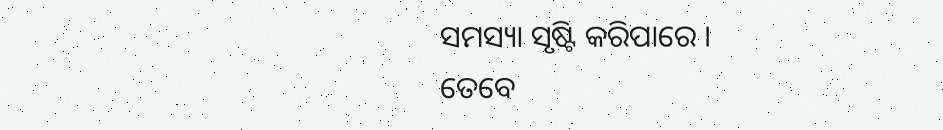ସମସ୍ୟା ସୃଷ୍ଟି କରିପାରେ ।
ତେବେ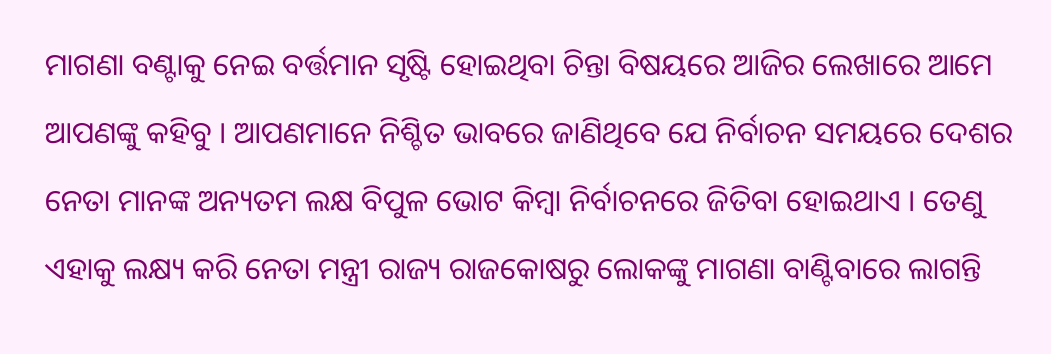ମାଗଣା ବଣ୍ଟାକୁ ନେଇ ବର୍ତ୍ତମାନ ସୃଷ୍ଟି ହୋଇଥିବା ଚିନ୍ତା ବିଷୟରେ ଆଜିର ଲେଖାରେ ଆମେ ଆପଣଙ୍କୁ କହିବୁ । ଆପଣମାନେ ନିଶ୍ଚିତ ଭାବରେ ଜାଣିଥିବେ ଯେ ନିର୍ବାଚନ ସମୟରେ ଦେଶର ନେତା ମାନଙ୍କ ଅନ୍ୟତମ ଲକ୍ଷ ବିପୁଳ ଭୋଟ କିମ୍ବା ନିର୍ବାଚନରେ ଜିତିବା ହୋଇଥାଏ । ତେଣୁ ଏହାକୁ ଲକ୍ଷ୍ୟ କରି ନେତା ମନ୍ତ୍ରୀ ରାଜ୍ୟ ରାଜକୋଷରୁ ଲୋକଙ୍କୁ ମାଗଣା ବାଣ୍ଟିବାରେ ଲାଗନ୍ତି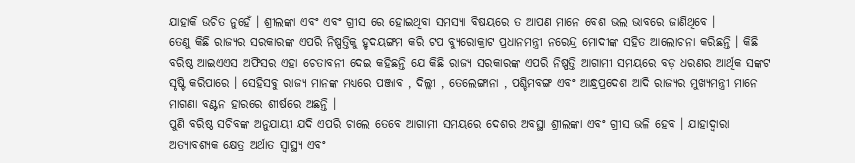ଯାହାକି ଉଚିତ ନୁହେଁ । ଶ୍ରୀଲଙ୍କା ଏବଂ ଏବଂ ଗ୍ରୀସ ରେ ହୋଇଥିବା ସମସ୍ୟା ବିଷୟରେ ତ ଆପଣ ମାନେ ବେଶ ଭଲ ଭାବରେ ଜାଣିଥିବେ ।
ତେଣୁ କିଛି ରାଜ୍ୟର ସରକାରଙ୍କ ଏପରି ନିଷ୍ପତ୍ତିକୁ ହୃଦୟଙ୍ଗମ କରି ଟପ ବ୍ୟୁରୋକ୍ରାଟ ପ୍ରଧାନମନ୍ତ୍ରୀ ନରେନ୍ଦ୍ର ମୋଦୀଙ୍କ ସହିତ ଆଲୋଚନା କରିଛନ୍ତି । କିଛି ବରିଷ୍ଠ ଆଇଏଏସ ଅଫିସର ଏହା ଚେତାବନୀ ଦେଇ କହିଛନ୍ତି ଯେ କିଛି ରାଜ୍ୟ ସରକାରଙ୍କ ଏପରି ନିଷ୍ପତ୍ତି ଆଗାମୀ ସମୟରେ ବଡ଼ ଧରଣର ଆର୍ଥିକ ସଙ୍କଟ ସୃଷ୍ଟି କରିପାରେ । ସେହିସବୁ ରାଜ୍ୟ ମାନଙ୍କ ମଧ୍ୟରେ ପଞ୍ଜାବ , ଦିଲ୍ଲୀ , ତେଲେଙ୍ଗାନା , ପଶ୍ଚିମବଙ୍ଗ ଏବଂ ଆନ୍ଧ୍ରପ୍ରଦେଶ ଆଦି ରାଜ୍ୟର ମୁଖ୍ୟମନ୍ତ୍ରୀ ମାନେ ମାଗଣା ବଣ୍ଟନ ହାରରେ ଶୀର୍ଷରେ ଅଛନ୍ତି ।
ପୁଣି ବରିଷ୍ଠ ସଚିବଙ୍କ ଅନୁଯାୟୀ ଯଦି ଏପରି ଚାଲେ ତେବେ ଆଗାମୀ ସମୟରେ ଦେଶର ଅବସ୍ଥା ଶ୍ରୀଲଙ୍କା ଏବଂ ଗ୍ରୀସ ଭଳି ହେବ । ଯାହାଦ୍ୱାରା ଅତ୍ୟାବଶ୍ୟକ କ୍ଷେତ୍ର ଅର୍ଥାତ ସ୍ୱାସ୍ଥ୍ୟ ଏବଂ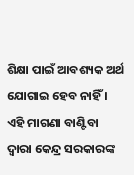ଶିକ୍ଷା ପାଇଁ ଆବଶ୍ୟକ ଅର୍ଥ ଯୋଗାଇ ହେବ ନାହିଁ । ଏହି ମାଗଣା ବାଣ୍ଟିବା ଦ୍ୱାରା କେନ୍ଦ୍ର ସରକାରଙ୍କ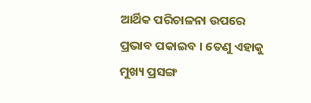ଆର୍ଥିକ ପରିଚାଳନା ଉପରେ ପ୍ରଭାବ ପକାଇବ । ତେଣୁ ଏହାକୁ ମୁଖ୍ୟ ପ୍ରସଙ୍ଗ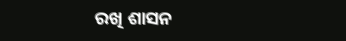ରଖି ଶାସନ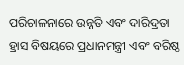ପରିଚାଳନାରେ ଉନ୍ନତି ଏବଂ ଦାରିଦ୍ରତା ହ୍ରାସ ବିଷୟରେ ପ୍ରଧାନମନ୍ତ୍ରୀ ଏବଂ ବରିଷ୍ଠ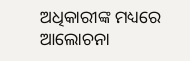ଅଧିକାରୀଙ୍କ ମଧ୍ୟରେ ଆଲୋଚନା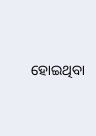ହୋଇଥିବା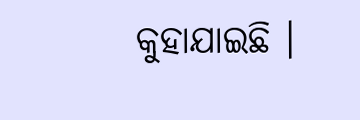କୁହାଯାଇଛି ।